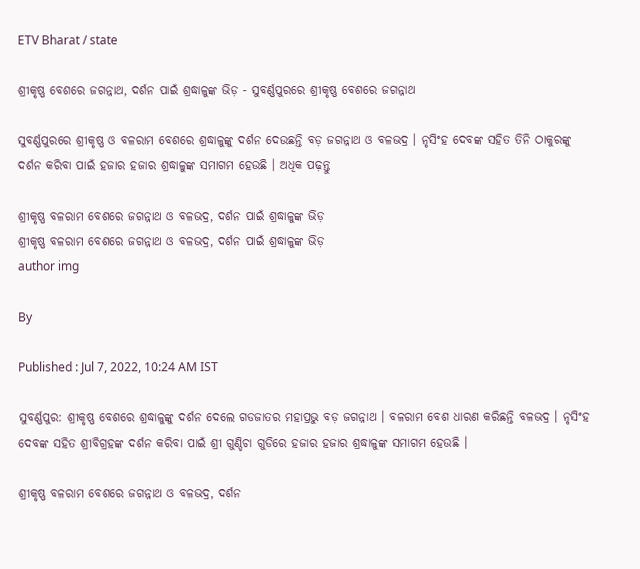ETV Bharat / state

ଶ୍ରୀକୃଷ୍ଣ ବେଶରେ ଜଗନ୍ନାଥ, ଦର୍ଶନ ପାଇଁ ଶ୍ରଦ୍ଧାଳୁଙ୍କ ଭିଡ଼ - ସୁବର୍ଣ୍ଣପୁରରେ ଶ୍ରୀକୃଷ୍ଣ ବେଶରେ ଜଗନ୍ନାଥ

ସୁବର୍ଣ୍ଣପୁରରେ ଶ୍ରୀକୃଷ୍ଣ ଓ ବଳରାମ ବେଶରେ ଶ୍ରଦ୍ଧାଳୁଙ୍କୁ ଦର୍ଶନ ଦେଉଛନ୍ତି ବଡ଼ ଜଗନ୍ନାଥ ଓ ବଳଭଦ୍ର । ନୃସିଂହ ଦେବଙ୍କ ସହିତ ତିନି ଠାକୁରଙ୍କୁ ଦର୍ଶନ କରିବା ପାଇଁ ହଜାର ହଜାର ଶ୍ରଦ୍ଧାଳୁଙ୍କ ସମାଗମ ହେଉଛି । ଅଧିକ ପଢ଼ନ୍ତୁ

ଶ୍ରୀକୃଷ୍ଣ ବଳରାମ ବେଶରେ ଜଗନ୍ନାଥ ଓ ବଳଭଦ୍ର, ଦର୍ଶନ ପାଇଁ ଶ୍ରଦ୍ଧାଳୁଙ୍କ ଭିଡ଼
ଶ୍ରୀକୃଷ୍ଣ ବଳରାମ ବେଶରେ ଜଗନ୍ନାଥ ଓ ବଳଭଦ୍ର, ଦର୍ଶନ ପାଇଁ ଶ୍ରଦ୍ଧାଳୁଙ୍କ ଭିଡ଼
author img

By

Published : Jul 7, 2022, 10:24 AM IST

ସୁବର୍ଣ୍ଣପୁର: ଶ୍ରୀକୃଷ୍ଣ ବେଶରେ ଶ୍ରଦ୍ଧାଳୁଙ୍କୁ ଦର୍ଶନ ଦେଲେ ଗଡଜାତର ମହାପ୍ରଭୁ ବଡ଼ ଜଗନ୍ନାଥ । ବଳରାମ ବେଶ ଧାରଣ କରିଛନ୍ତି ବଳଭଦ୍ର । ନୃସିଂହ ଦେବଙ୍କ ସହିତ ଶ୍ରୀବିଗ୍ରହଙ୍କ ଦର୍ଶନ କରିବା ପାଇଁ ଶ୍ରୀ ଗୁଣ୍ଡିଚା ଗୁଡିରେ ହଜାର ହଜାର ଶ୍ରଦ୍ଧାଳୁଙ୍କ ସମାଗମ ହେଉଛି ।

ଶ୍ରୀକୃଷ୍ଣ ବଳରାମ ବେଶରେ ଜଗନ୍ନାଥ ଓ ବଳଭଦ୍ର, ଦର୍ଶନ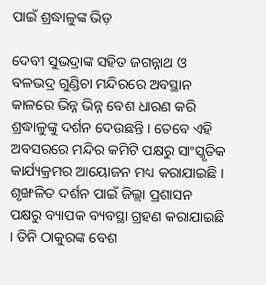ପାଇଁ ଶ୍ରଦ୍ଧାଳୁଙ୍କ ଭିଡ଼

ଦେବୀ ସୁଭଦ୍ରାଙ୍କ ସହିତ ଜଗନ୍ନାଥ ଓ ବଳଭଦ୍ର ଗୁଣ୍ଡିଚା ମନ୍ଦିରରେ ଅବସ୍ଥାନ କାଳରେ ଭିନ୍ନ ଭିନ୍ନ ବେଶ ଧାରଣ କରି ଶ୍ରଦ୍ଧାଳୁଙ୍କୁ ଦର୍ଶନ ଦେଉଛନ୍ତି । ତେବେ ଏହି ଅବସରରେ ମନ୍ଦିର କମିଟି ପକ୍ଷରୁ ସାଂସ୍କୃତିକ କାର୍ଯ୍ୟକ୍ରମର ଆୟୋଜନ ମଧ୍ୟ କରାଯାଇଛି । ଶୃଙ୍ଖଳିତ ଦର୍ଶନ ପାଇଁ ଜିଲ୍ଲା ପ୍ରଶାସନ ପକ୍ଷରୁ ବ୍ୟାପକ ବ୍ୟବସ୍ଥା ଗ୍ରହଣ କରାଯାଇଛି । ତିନି ଠାକୁରଙ୍କ ବେଶ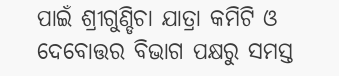ପାଇଁ ଶ୍ରୀଗୁଣ୍ଡିଚା ଯାତ୍ରା କମିଟି ଓ ଦେବୋତ୍ତର ବିଭାଗ ପକ୍ଷରୁ ସମସ୍ତ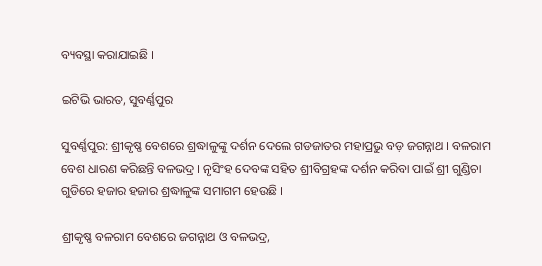ବ୍ୟବସ୍ଥା କରାଯାଇଛି ।

ଇଟିଭି ଭାରତ, ସୁବର୍ଣ୍ଣପୁର

ସୁବର୍ଣ୍ଣପୁର: ଶ୍ରୀକୃଷ୍ଣ ବେଶରେ ଶ୍ରଦ୍ଧାଳୁଙ୍କୁ ଦର୍ଶନ ଦେଲେ ଗଡଜାତର ମହାପ୍ରଭୁ ବଡ଼ ଜଗନ୍ନାଥ । ବଳରାମ ବେଶ ଧାରଣ କରିଛନ୍ତି ବଳଭଦ୍ର । ନୃସିଂହ ଦେବଙ୍କ ସହିତ ଶ୍ରୀବିଗ୍ରହଙ୍କ ଦର୍ଶନ କରିବା ପାଇଁ ଶ୍ରୀ ଗୁଣ୍ଡିଚା ଗୁଡିରେ ହଜାର ହଜାର ଶ୍ରଦ୍ଧାଳୁଙ୍କ ସମାଗମ ହେଉଛି ।

ଶ୍ରୀକୃଷ୍ଣ ବଳରାମ ବେଶରେ ଜଗନ୍ନାଥ ଓ ବଳଭଦ୍ର,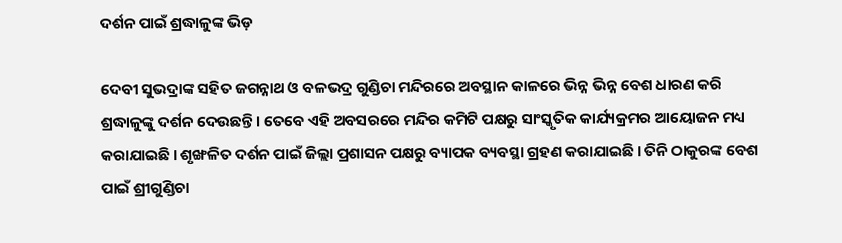ଦର୍ଶନ ପାଇଁ ଶ୍ରଦ୍ଧାଳୁଙ୍କ ଭିଡ଼

ଦେବୀ ସୁଭଦ୍ରାଙ୍କ ସହିତ ଜଗନ୍ନାଥ ଓ ବଳଭଦ୍ର ଗୁଣ୍ଡିଚା ମନ୍ଦିରରେ ଅବସ୍ଥାନ କାଳରେ ଭିନ୍ନ ଭିନ୍ନ ବେଶ ଧାରଣ କରି ଶ୍ରଦ୍ଧାଳୁଙ୍କୁ ଦର୍ଶନ ଦେଉଛନ୍ତି । ତେବେ ଏହି ଅବସରରେ ମନ୍ଦିର କମିଟି ପକ୍ଷରୁ ସାଂସ୍କୃତିକ କାର୍ଯ୍ୟକ୍ରମର ଆୟୋଜନ ମଧ୍ୟ କରାଯାଇଛି । ଶୃଙ୍ଖଳିତ ଦର୍ଶନ ପାଇଁ ଜିଲ୍ଲା ପ୍ରଶାସନ ପକ୍ଷରୁ ବ୍ୟାପକ ବ୍ୟବସ୍ଥା ଗ୍ରହଣ କରାଯାଇଛି । ତିନି ଠାକୁରଙ୍କ ବେଶ ପାଇଁ ଶ୍ରୀଗୁଣ୍ଡିଚା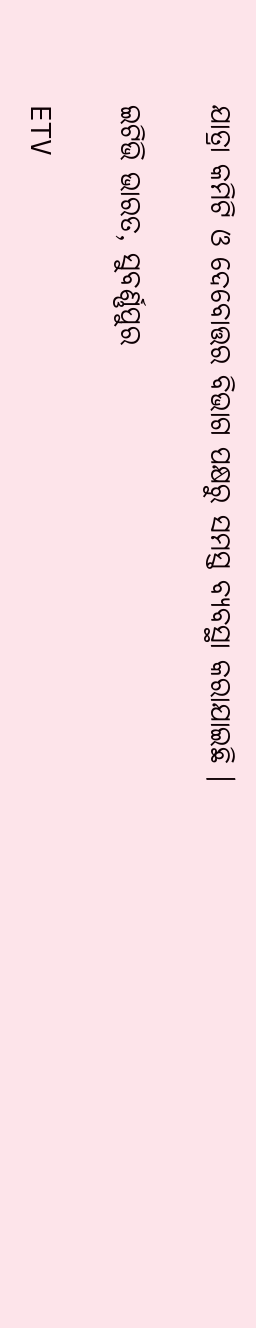ଯାତ୍ରା କମିଟି ଓ ଦେବୋତ୍ତର ବିଭାଗ ପକ୍ଷରୁ ସମସ୍ତ ବ୍ୟବସ୍ଥା କରାଯାଇଛି ।

ଇଟିଭି ଭାରତ, ସୁବର୍ଣ୍ଣପୁର

ETV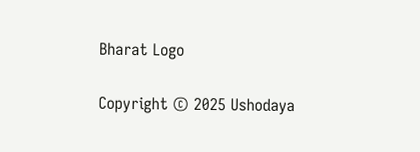Bharat Logo

Copyright © 2025 Ushodaya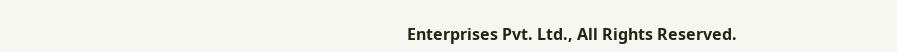Enterprises Pvt. Ltd., All Rights Reserved.